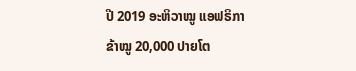ປີ 2019 ອະຫິວາໝູ ແອຟຣິກາ ຂ້າໝູ 20,000 ປາຍໂຕ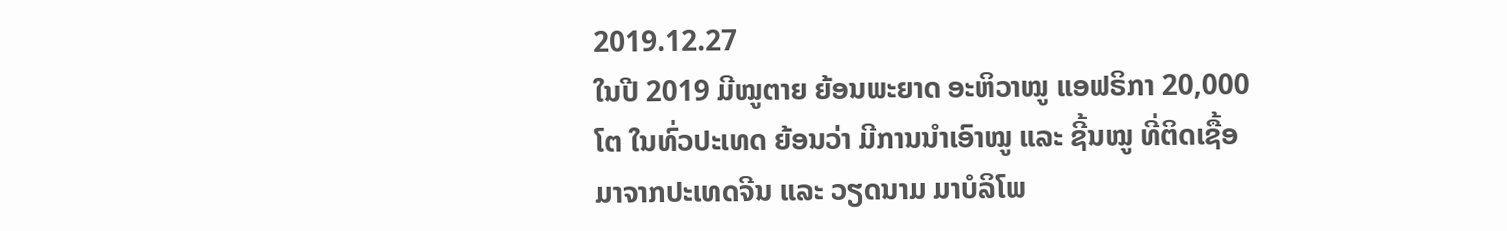2019.12.27
ໃນປີ 2019 ມີໝູຕາຍ ຍ້ອນພະຍາດ ອະຫິວາໝູ ແອຟຣິກາ 20,000 ໂຕ ໃນທົ່ວປະເທດ ຍ້ອນວ່າ ມີການນຳເອົາໝູ ແລະ ຊີ້ນໝູ ທີ່ຕິດເຊື້ອ ມາຈາກປະເທດຈີນ ແລະ ວຽດນາມ ມາບໍລິໂພ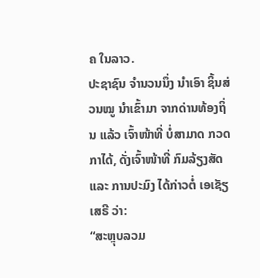ຄ ໃນລາວ.
ປະຊາຊົນ ຈຳນວນນຶ່ງ ນຳເອົາ ຊິ້ນສ່ວນໝູ ນຳເຂົ້າມາ ຈາກດ່ານທ້ອງຖິ່ນ ແລ້ວ ເຈົ້າໜ້າທີ່ ບໍ່ສາມາດ ກວດກາໄດ້, ດັ່ງເຈົ້າໜ້າທີ່ ກົມລ້ຽງສັດ ແລະ ການປະມົງ ໄດ້ກ່າວຕໍ່ ເອເຊັຽເສຣີ ວ່າ:
“ສະຫຼຸບລວມ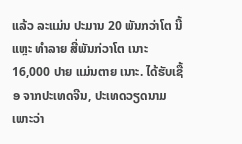ແລ້ວ ລະແມ່ນ ປະມານ 20 ພັນກວ່າໂຕ ນີ້ແຫຼະ ທຳລາຍ ສີ່ພັນກ່ວາໂຕ ເນາະ 16,000 ປາຍ ແມ່ນຕາຍ ເນາະ. ໄດ້ຮັບເຊື້ອ ຈາກປະເທດຈີນ, ປະເທດວຽດນາມ ເພາະວ່າ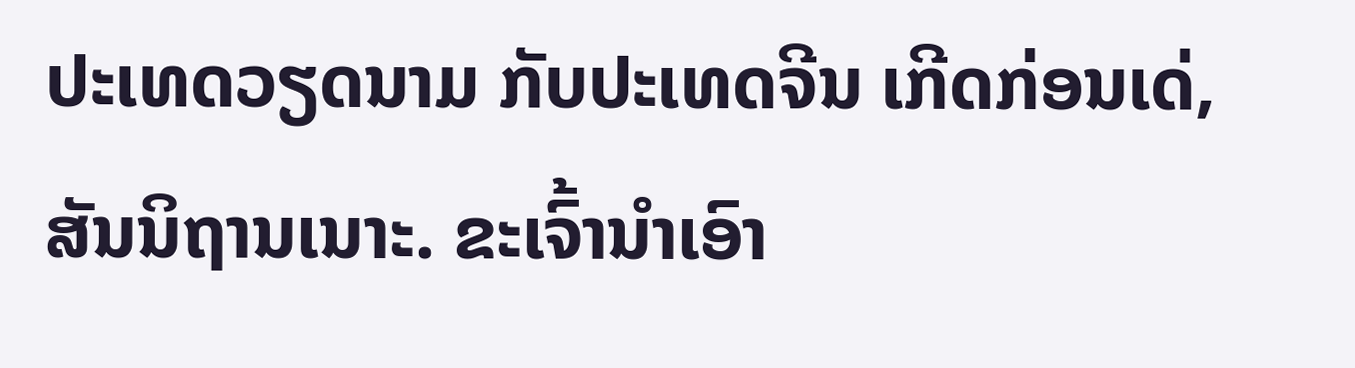ປະເທດວຽດນາມ ກັບປະເທດຈີນ ເກີດກ່ອນເດ່, ສັນນິຖານເນາະ. ຂະເຈົ້ານຳເອົາ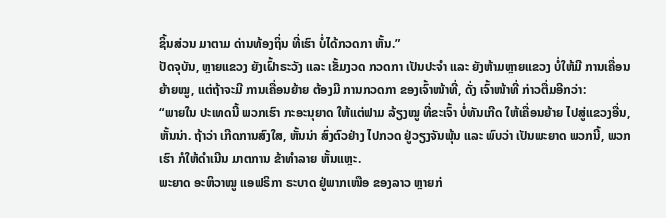ຊິ້ນສ່ວນ ມາຕາມ ດ່ານທ້ອງຖິ່ນ ທີ່ເຮົາ ບໍ່ໄດ້ກວດກາ ຫັ້ນ.”
ປັດຈຸບັນ, ຫຼາຍແຂວງ ຍັງເຝົ້າຣະວັງ ແລະ ເຂັ້ມງວດ ກວດກາ ເປັນປະຈຳ ແລະ ຍັງຫ້າມຫຼາຍແຂວງ ບໍ່ໃຫ້ມີ ການເຄື່ອນຍ້າຍໝູ, ແຕ່ຖ້າຈະມີ ການເຄື່ອນຍ້າຍ ຕ້ອງມີ ການກວດກາ ຂອງເຈົ້າໜ້າທີ່, ດັ່ງ ເຈົ້າໜ້າທີ່ ກ່າວຕື່ມອີກວ່າ:
“ພາຍໃນ ປະເທດນີ້ ພວກເຮົາ ກະອະນຸຍາດ ໃຫ້ແຕ່ຟາມ ລ້ຽງໝູ ທີ່ຂະເຈົ້າ ບໍ່ທັນເກີດ ໃຫ້ເຄື່ອນຍ້າຍ ໄປສູ່ແຂວງອື່ນ, ຫັ້ນນ່າ. ຖ້າວ່າ ເກີດການສົງໃສ, ຫັ້ນນ່າ ສົ່ງຕົວຢ່າງ ໄປກວດ ຢູ່ວຽງຈັນພຸ້ນ ແລະ ພົບວ່າ ເປັນພະຍາດ ພວກນີ້, ພວກເຮົາ ກໍໃຫ້ດຳເນີນ ມາຕການ ຂ້າທຳລາຍ ຫັ້ນແຫຼະ.
ພະຍາດ ອະຫິວາໝູ ແອຟຣິກາ ຣະບາດ ຢູ່ພາກເໜືອ ຂອງລາວ ຫຼາຍກ່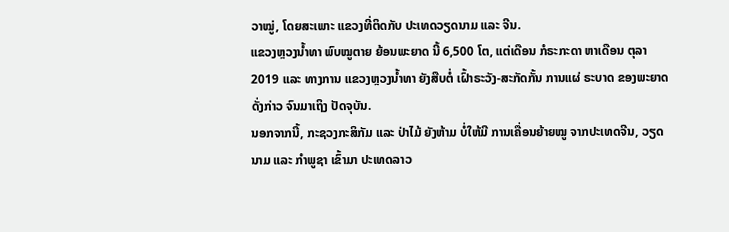ວາໝູ່, ໂດຍສະເພາະ ແຂວງທີ່ຕິດກັບ ປະເທດວຽດນາມ ແລະ ຈີນ.
ແຂວງຫຼວງນ້ຳທາ ພົບໝູຕາຍ ຍ້ອນພະຍາດ ນີ້ 6,500 ໂຕ, ແຕ່ເດືອນ ກໍຣະກະດາ ຫາເດືອນ ຕຸລາ 2019 ແລະ ທາງການ ແຂວງຫຼວງນ້ຳທາ ຍັງສືບຕໍ່ ເຝົ້າຣະວັງ-ສະກັດກັ້ນ ການແຜ່ ຣະບາດ ຂອງພະຍາດ ດັ່ງກ່າວ ຈົນມາເຖິງ ປັດຈຸບັນ.
ນອກຈາກນີ້, ກະຊວງກະສິກັມ ແລະ ປ່າໄມ້ ຍັງຫ້າມ ບໍ່ໃຫ້ມີ ການເຄື່ອນຍ້າຍໝູ ຈາກປະເທດຈີນ, ວຽດນາມ ແລະ ກຳພູຊາ ເຂົ້າມາ ປະເທດລາວ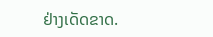ຢ່າງເດັດຂາດ.